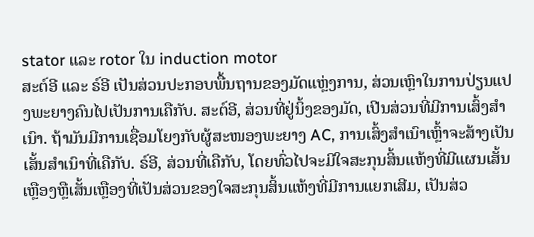stator ແລະ rotor ໃນ induction motor
ສະຕ໌ອີ ແລະ ຣ໌ອີ ເປັນສ່ວນປະກອບພື້ນຖານຂອງມັດແຫຼ່ງການ, ສ່ວນເຫຼົາໃນການປ່ຽນແປງພະຍາງຄົນໄປເປັນການເຄືກັບ. ສະຕ໌ອີ, ສ່ວນທີ່ຢູ່ນິ້ງຂອງມັດ, ເປີນສ່ວນທີ່ມີການເສົ້ງສຳເນົາ. ຖ້າມັນມີການເຊື່ອມໂຍງກັບຜູ້ສະໜອງພະຍາງ AC, ການເສົ້ງສຳເນົາເຫຼົ້າຈະສ້າງເປັນເສັ້ນສຳເນົາທີ່ເຄືກັບ. ຣ໌ອີ, ສ່ວນທີ່ເຄືກັບ, ໂດຍທົ່ວໄປຈະມີໃຈສະກຸນສິ້ນແຫ້ງທີ່ມີແຜນເສັ້ນເຫຼືອງຫຼືເສັ້ນເຫຼືອງທີ່ເປັນສ່ວນຂອງໃຈສະກຸນສິ້ນແຫ້ງທີ່ມີການແຍກເສີມ, ເປັນສ່ວ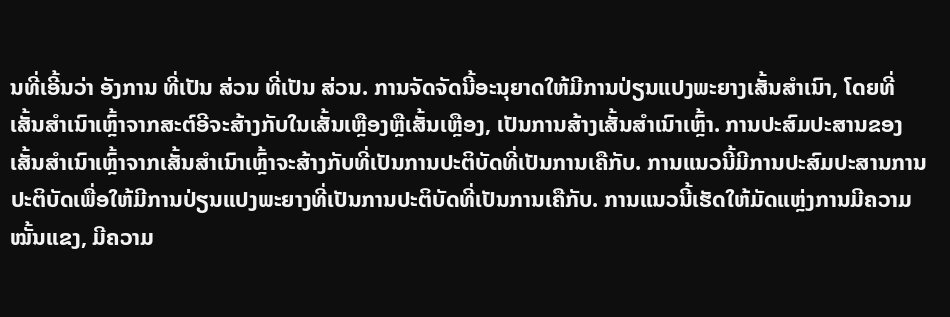ນທີ່ເອີ້ນວ່າ ອັງການ ທີ່ເປັນ ສ່ວນ ທີ່ເປັນ ສ່ວນ. ການຈັດຈັດນີ້ອະນຸຍາດໃຫ້ມີການປ່ຽນແປງພະຍາງເສັ້ນສຳເນົາ, ໂດຍທີ່ເສັ້ນສຳເນົາເຫຼົ້າຈາກສະຕ໌ອີຈະສ້າງກັບໃນເສັ້ນເຫຼືອງຫຼືເສັ້ນເຫຼືອງ, ເປັນການສ້າງເສັ້ນສຳເນົາເຫຼົ້າ. ການປະສົມປະສານຂອງເສັ້ນສຳເນົາເຫຼົ້າຈາກເສັ້ນສຳເນົາເຫຼົ້າຈະສ້າງກັບທີ່ເປັນການປະຕິບັດທີ່ເປັນການເຄືກັບ. ການແນວນີ້ມີການປະສົມປະສານການປະຕິບັດເພື່ອໃຫ້ມີການປ່ຽນແປງພະຍາງທີ່ເປັນການປະຕິບັດທີ່ເປັນການເຄືກັບ. ການແນວນີ້ເຮັດໃຫ້ມັດແຫຼ່ງການມີຄວາມໝັ້ນແຂງ, ມີຄວາມ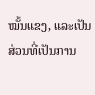ໝັ້ນແຂງ, ແລະເປັນສ່ວນທີ່ເປັນການ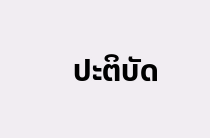ປະຕິບັດ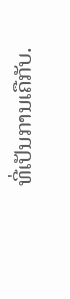ທີ່ເປັນການເຄືກັບ.